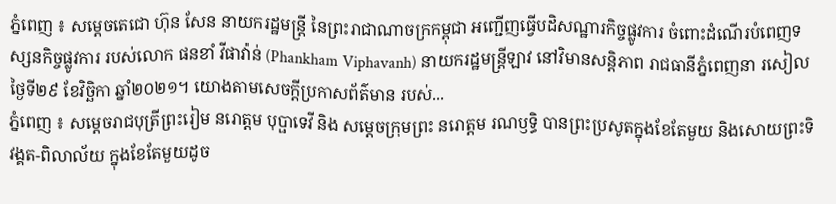ភ្នំពេញ ៖ សម្ដេចតេជោ ហ៊ុន សែន នាយករដ្ឋមន្ត្រី នៃព្រះរាជាណាចក្រកម្ពុជា អញ្ជើញធ្វើបដិសណ្ឋារកិច្ចផ្លូវការ ចំពោះដំណើរបំពេញទស្សនកិច្ចផ្លូវការ របស់លោក ផនខាំ វីផាវ៉ាន់ (Phankham Viphavanh) នាយករដ្ឋមន្ត្រីឡាវ នៅវិមានសន្តិភាព រាជធានីភ្នំពេញនា រសៀលថ្ងៃទី២៩ ខែវិច្ឆិកា ឆ្នាំ២០២១។ យោងតាមសេចក្ដីប្រកាសព័ត៌មាន របស់...
ភ្នំពេញ ៖ សម្តេចរាជបុត្រីព្រះរៀម នរោត្តម បុប្ផាទេវី និង សម្តេចក្រុមព្រះ នរោត្តម រណឫទ្ធិ បានព្រះប្រសូតក្នុងខែតែមួយ និងសោយព្រះទិវង្គត-ពិលាល័យ ក្នុងខែតែមួយដូច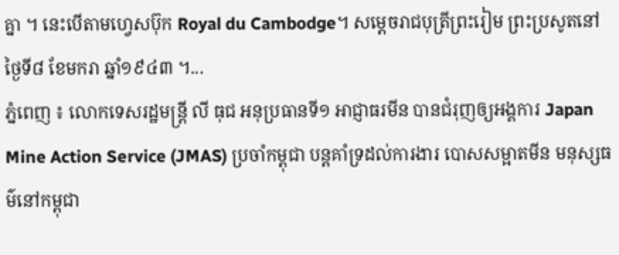គ្នា ។ នេះបើតាមហ្វេសប៊ុក Royal du Cambodge។ សម្តេចរាជបុត្រីព្រះរៀម ព្រះប្រសូតនៅថ្ងៃទី៨ ខែមករា ឆ្នាំ១៩៤៣ ។...
ភ្នំពេញ ៖ លោកទេសរដ្ឋមន្ត្រី លី ធុជ អនុប្រធានទី១ អាជ្ញាធរមីន បានជំរុញឲ្យអង្គការ Japan Mine Action Service (JMAS) ប្រចាំកម្ពុជា បន្តគាំទ្រដល់ការងារ បោសសម្អាតមីន មនុស្សធម៌នៅកម្ពុជា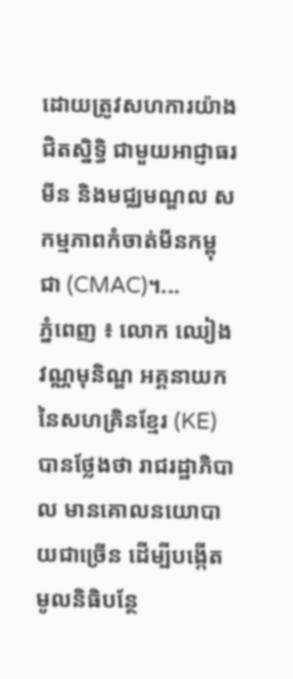ដោយត្រូវសហការយ៉ាងជិតស្និទ្ធិ ជាមួយអាជ្ញាធរមីន និងមជ្ឈមណ្ឌល សកម្មភាពកំចាត់មីនកម្ពុជា (CMAC)។...
ភ្នំពេញ ៖ លោក ឈៀង វណ្ណមុនិណ្ឌ អគ្គនាយកនៃសហគ្រិនខ្មែរ (KE) បានថ្លែងថា រាជរដ្ឋាភិបាល មានគោលនយោបាយជាច្រើន ដើម្បីបង្កើតមូលនិធិបន្ថែ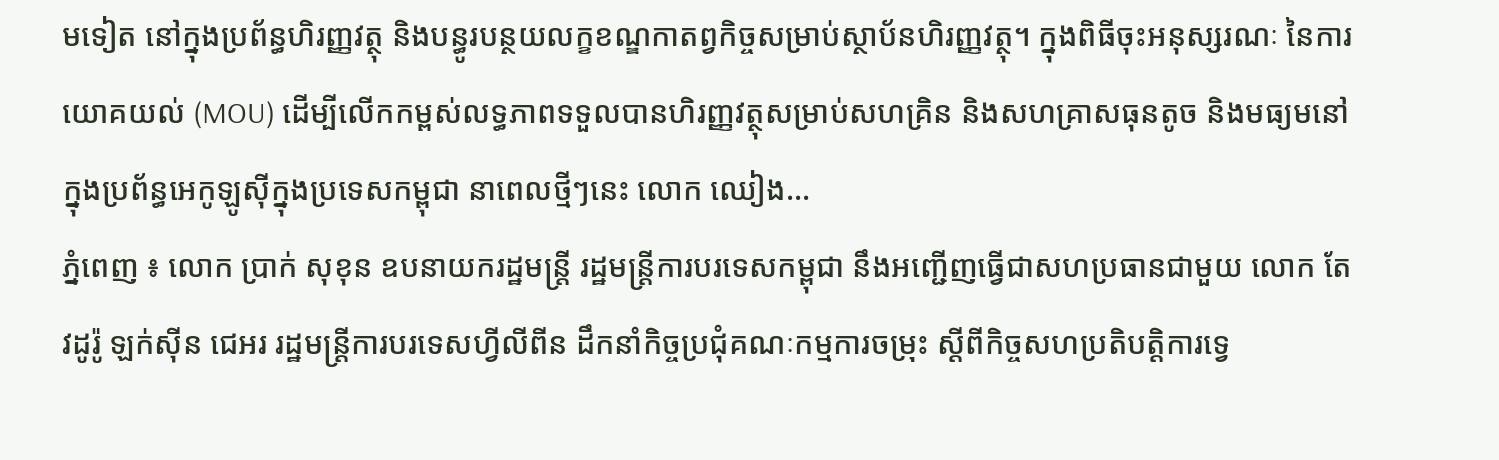មទៀត នៅក្នុងប្រព័ន្ធហិរញ្ញវត្ថុ និងបន្ធូរបន្ថយលក្ខខណ្ឌកាតព្វកិច្ចសម្រាប់ស្ថាប័នហិរញ្ញវត្ថុ។ ក្នុងពិធីចុះអនុស្សរណៈ នៃការយោគយល់ (MOU) ដើម្បីលើកកម្ពស់លទ្ធភាពទទួលបានហិរញ្ញវត្ថុសម្រាប់សហគ្រិន និងសហគ្រាសធុនតូច និងមធ្យមនៅក្នុងប្រព័ន្ធអេកូឡូស៊ីក្នុងប្រទេសកម្ពុជា នាពេលថ្មីៗនេះ លោក ឈៀង...
ភ្នំពេញ ៖ លោក ប្រាក់ សុខុន ឧបនាយករដ្ឋមន្រ្តី រដ្ឋមន្រ្តីការបរទេសកម្ពុជា នឹងអញ្ជើញធ្វើជាសហប្រធានជាមួយ លោក តែវដូរ៉ូ ឡក់ស៊ីន ជេអរ រដ្ឋមន្រ្តីការបរទេសហ្វីលីពីន ដឹកនាំកិច្ចប្រជុំគណៈកម្មការចម្រុះ ស្តីពីកិច្ចសហប្រតិបត្តិការទ្វេ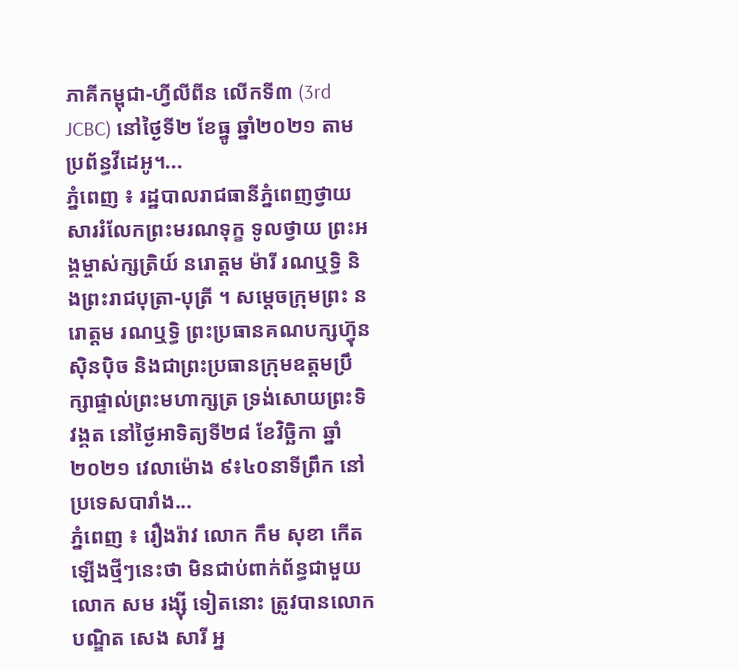ភាគីកម្ពុជា-ហ្វីលីពីន លើកទី៣ (3rd JCBC) នៅថ្ងៃទី២ ខែធ្នូ ឆ្នាំ២០២១ តាមប្រព័ន្ធវីដេអូ។...
ភ្នំពេញ ៖ រដ្ឋបាលរាជធានីភ្នំពេញថ្វាយសាររំលែកព្រះមរណទុក្ខ ទូលថ្វាយ ព្រះអង្គម្ចាស់ក្សត្រិយ៍ នរោត្តម ម៉ារី រណឬទ្ធិ និងព្រះរាជបុត្រា-បុត្រី ។ សម្តេចក្រុមព្រះ នរោត្តម រណឬទ្ធិ ព្រះប្រធានគណបក្សហ៊្វុនស៊ិនប៉ិច និងជាព្រះប្រធានក្រុមឧត្តមប្រឹក្សាផ្ទាល់ព្រះមហាក្សត្រ ទ្រង់សោយព្រះទិវង្គត នៅថ្ងៃអាទិត្យទី២៨ ខែវិច្ឆិកា ឆ្នាំ២០២១ វេលាម៉ោង ៩៖៤០នាទីព្រឹក នៅប្រទេសបារាំង...
ភ្នំពេញ ៖ រឿងរ៉ាវ លោក កឹម សុខា កើតឡើងថ្មីៗនេះថា មិនជាប់ពាក់ព័ន្ធជាមួយលោក សម រង្ស៊ី ទៀតនោះ ត្រូវបានលោកបណ្ឌិត សេង សារី អ្ន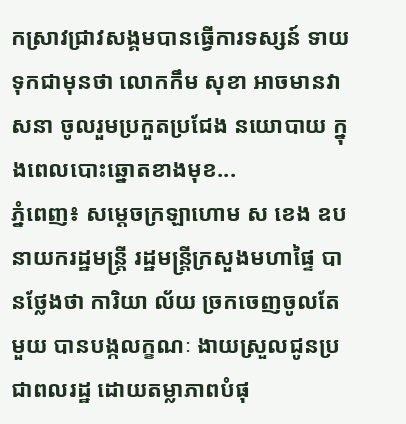កស្រាវជ្រាវសង្គមបានធ្វើការទស្សន៍ ទាយទុកជាមុនថា លោកកឹម សុខា អាចមានវាសនា ចូលរួមប្រកួតប្រជែង នយោបាយ ក្នុងពេលបោះឆ្នោតខាងមុខ...
ភ្នំពេញ៖ សម្ដេចក្រឡាហោម ស ខេង ឧបនាយករដ្ឋមន្ដ្រី រដ្ឋមន្ដ្រីក្រសួងមហាផ្ទៃ បានថ្លែងថា ការិយា ល័យ ច្រកចេញចូលតែមួយ បានបង្កលក្ខណៈ ងាយស្រួលជូនប្រជាពលរដ្ឋ ដោយតម្លាភាពបំផុ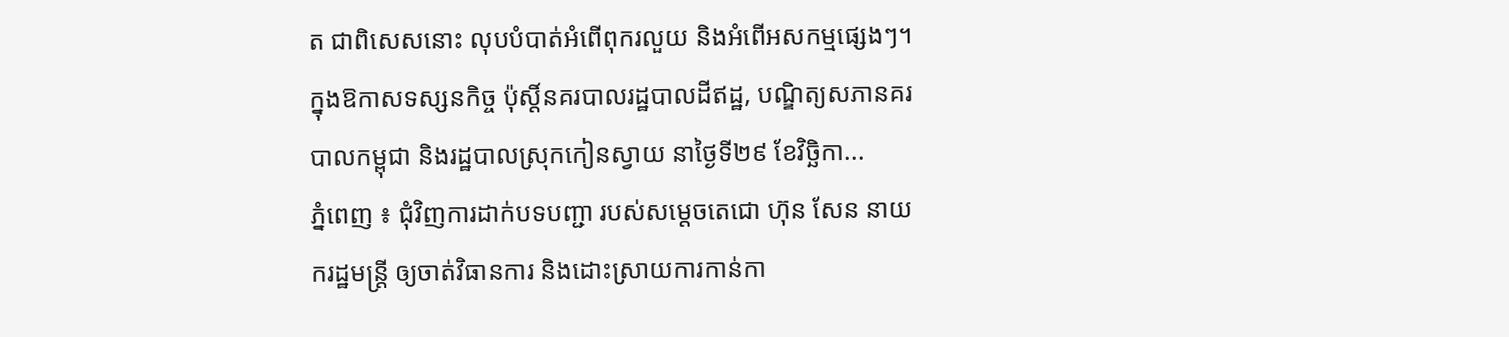ត ជាពិសេសនោះ លុបបំបាត់អំពើពុករលួយ និងអំពើអសកម្មផ្សេងៗ។ ក្នុងឱកាសទស្សនកិច្ច ប៉ុស្ដិ៍នគរបាលរដ្ឋបាលដីឥដ្ឋ, បណ្ឌិត្យសភានគរបាលកម្ពុជា និងរដ្ឋបាលស្រុកកៀនស្វាយ នាថ្ងៃទី២៩ ខែវិច្ឆិកា...
ភ្នំពេញ ៖ ជុំវិញការដាក់បទបញ្ជា របស់សម្តេចតេជោ ហ៊ុន សែន នាយករដ្ឋមន្ត្រី ឲ្យចាត់វិធានការ និងដោះស្រាយការកាន់កា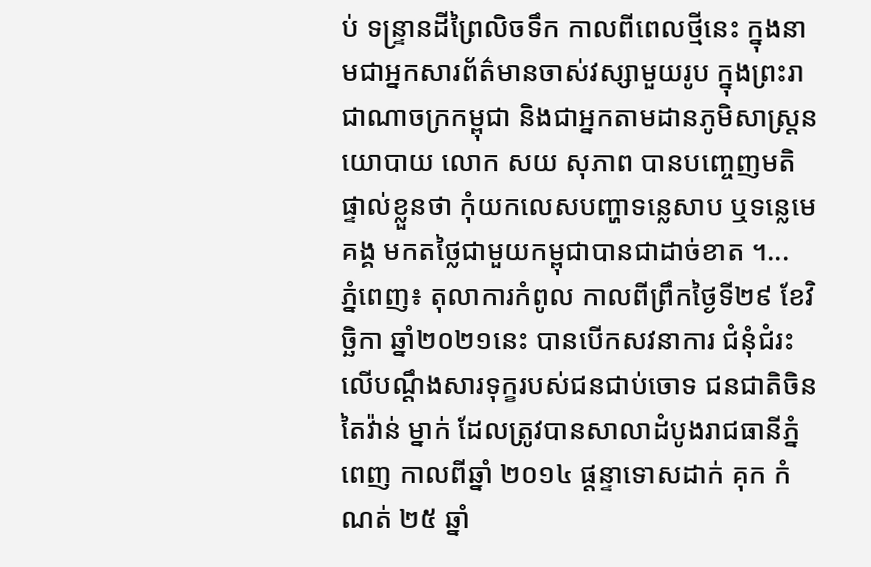ប់ ទន្ទ្រានដីព្រៃលិចទឹក កាលពីពេលថ្មីនេះ ក្នុងនាមជាអ្នកសារព័ត៌មានចាស់វស្សាមួយរូប ក្នុងព្រះរាជាណាចក្រកម្ពុជា និងជាអ្នកតាមដានភូមិសាស្ត្រនយោបាយ លោក សយ សុភាព បានបញ្ចេញមតិផ្ទាល់ខ្លួនថា កុំយកលេសបញ្ហាទន្លេសាប ឬទន្លេមេគង្គ មកតថ្លៃជាមួយកម្ពុជាបានជាដាច់ខាត ។...
ភ្នំពេញ៖ តុលាការកំពូល កាលពីព្រឹកថ្ងៃទី២៩ ខែវិច្ឆិកា ឆ្នាំ២០២១នេះ បានបើកសវនាការ ជំនុំជំរះលើបណ្ដឹងសារទុក្ខរបស់ជនជាប់ចោទ ជនជាតិចិនតៃវ៉ាន់ ម្នាក់ ដែលត្រូវបានសាលាដំបូងរាជធានីភ្នំពេញ កាលពីឆ្នាំ ២០១៤ ផ្តន្ទាទោសដាក់ គុក កំណត់ ២៥ ឆ្នាំ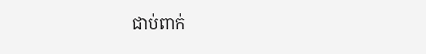ជាប់ពាក់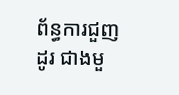ព័ន្ធការជួញដូរ ជាងមួ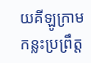យគីឡូក្រាម កន្លះប្រព្រឹត្ត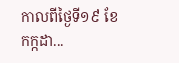កាលពីថ្ងៃទី១៩ ខែកក្កដា...